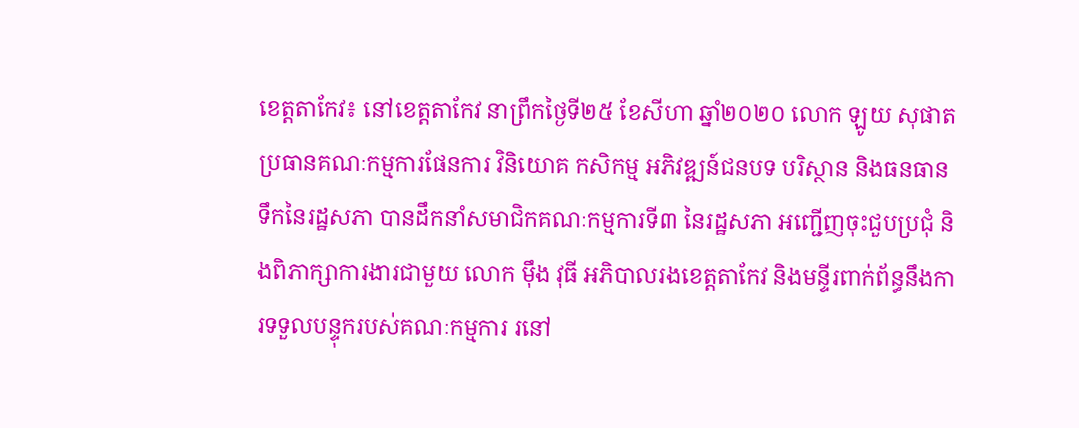ខេត្តតាកែវ៖ នៅខេត្តតាកែវ នាព្រឹកថ្ងៃទី២៥ ខែសីហា ឆ្នាំ២០២០ លោក ឡូយ សុផាត ប្រធានគណៈកម្មការផែនការ វិនិយោគ កសិកម្ម អភិវឌ្ឍន៍ជនបទ បរិស្ថាន និងធនធានទឹកនៃរដ្ឋសភា បានដឹកនាំសមាជិកគណៈកម្មការទី៣ នៃរដ្ឋសភា អញ្ជើញចុះជួបប្រជុំ និងពិភាក្សាការងារជាមួយ លោក មុឹង វុធី អភិបាលរងខេត្តតាកែវ និងមន្ទីរពាក់ព័ន្ធនឹងការទទួលបន្ទុករបស់គណៈកម្មការ រនៅ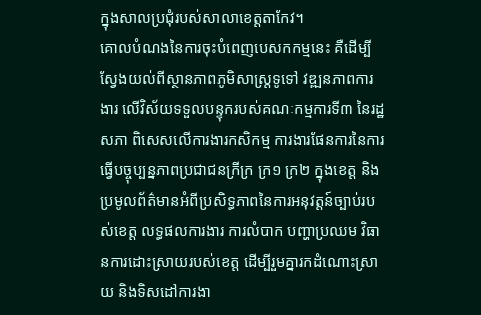ក្នុងសាលប្រជុំរបស់សាលាខេត្តតាកែវ។
គោលបំណងនៃការចុះបំពេញបេសកកម្មនេះ គឺដេីម្បីស្វែងយល់ពីស្ថានភាពភូមិសាស្ត្រទូទៅ វឌ្ឍនភាពការងារ លើវិស័យទទួលបន្ទុករបស់គណៈកម្មការទី៣ នៃរដ្ឋសភា ពិសេសលើការងារកសិកម្ម ការងារផែនការនៃការធ្វើបច្ចុប្បន្នភាពប្រជាជនក្រីក្រ ក្រ១ ក្រ២ ក្នុងខេត្ត និងប្រមូលព័ត៌មានអំពីប្រសិទ្ធភាពនៃការអនុវត្តន៍ច្បាប់របស់ខេត្ត លទ្ធផលការងារ ការលំបាក បញ្ហាប្រឈម វិធានការដោះស្រាយរបស់ខេត្ត ដើម្បីរួមគ្នារកដំណោះស្រាយ និងទិសដៅការងា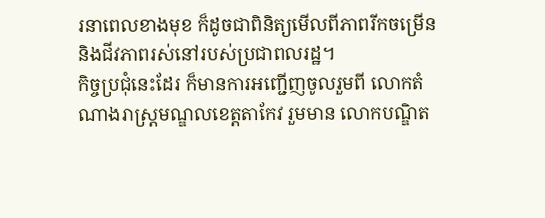រនាពេលខាងមុខ ក៏ដូចជាពិនិត្យមើលពីភាពរីកចម្រើន និងជីវភាពរស់នៅរបស់ប្រជាពលរដ្ឋ។
កិច្ចប្រជុំនេះដែរ ក៏មានការអញ្ជើញចូលរួមពី លោកតំណាងរាស្ត្រមណ្ឌលខេត្តតាកែវ រួមមាន លោកបណ្ឌិត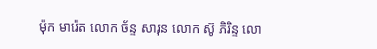ម៉ុក មារ៉េត លោក ច័ន្ទ សារុន លោក ស៊ូ ភិរិន្ទ លោ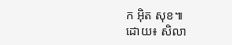ក អុិត សុខ៕
ដោយ៖ សិលា